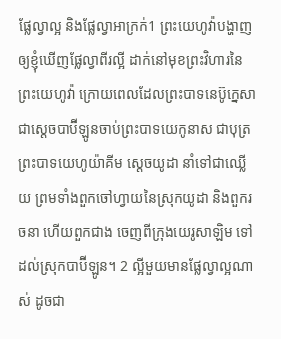ផ្លែល្វាល្អ និងផ្លែល្វាអាក្រក់1 ព្រះយេហូវ៉ាបង្ហាញឲ្យខ្ញុំឃើញផ្លែល្វាពីរល្អី ដាក់នៅមុខព្រះវិហារនៃព្រះយេហូវ៉ា ក្រោយពេលដែលព្រះបាទនេប៊ូក្នេសា ជាស្តេចបាប៊ីឡូនចាប់ព្រះបាទយេកូនាស ជាបុត្រព្រះបាទយេហូយ៉ាគីម ស្តេចយូដា នាំទៅជាឈ្លើយ ព្រមទាំងពួកចៅហ្វាយនៃស្រុកយូដា និងពួករចនា ហើយពួកជាង ចេញពីក្រុងយេរូសាឡិម ទៅដល់ស្រុកបាប៊ីឡូន។ 2 ល្អីមួយមានផ្លែល្វាល្អណាស់ ដូចជា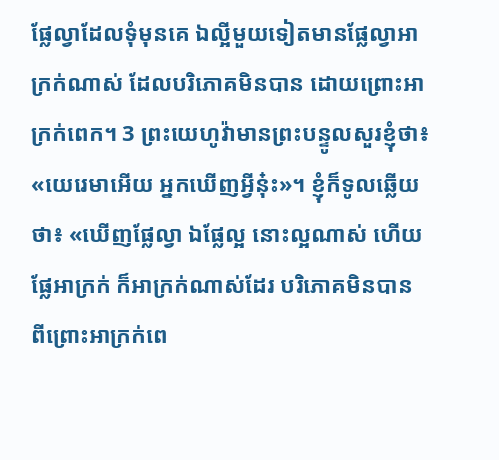ផ្លែល្វាដែលទុំមុនគេ ឯល្អីមួយទៀតមានផ្លែល្វាអាក្រក់ណាស់ ដែលបរិភោគមិនបាន ដោយព្រោះអាក្រក់ពេក។ 3 ព្រះយេហូវ៉ាមានព្រះបន្ទូលសួរខ្ញុំថា៖ «យេរេមាអើយ អ្នកឃើញអ្វីនុ៎ះ»។ ខ្ញុំក៏ទូលឆ្លើយថា៖ «ឃើញផ្លែល្វា ឯផ្លែល្អ នោះល្អណាស់ ហើយផ្លែអាក្រក់ ក៏អាក្រក់ណាស់ដែរ បរិភោគមិនបាន ពីព្រោះអាក្រក់ពេ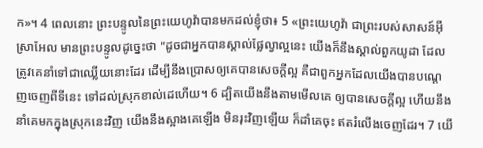ក»។ 4 ពេលនោះ ព្រះបន្ទូលនៃព្រះយេហូវ៉ាបានមកដល់ខ្ញុំថា៖ 5 «ព្រះយេហូវ៉ា ជាព្រះរបស់សាសន៍អ៊ីស្រាអែល មានព្រះបន្ទូលដូច្នេះថា "ដូចជាអ្នកបានស្គាល់ផ្លែល្វាល្អនេះ យើងក៏នឹងស្គាល់ពួកយូដា ដែលត្រូវគេនាំទៅជាឈ្លើយនោះដែរ ដើម្បីនឹងប្រោសឲ្យគេបានសេចក្ដីល្អ គឺជាពួកអ្នកដែលយើងបានបណ្តេញចេញពីទីនេះ ទៅដល់ស្រុកខាល់ដេហើយ។ 6 ដ្បិតយើងនឹងតាមមើលគេ ឲ្យបានសេចក្ដីល្អ ហើយនឹងនាំគេមកក្នុងស្រុកនេះវិញ យើងនឹងស្អាងគេឡើង មិនរុះវិញឡើយ ក៏ដាំគេចុះ ឥតរំលើងចេញដែរ។ 7 យើ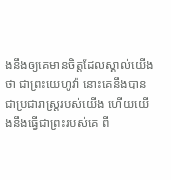ងនឹងឲ្យគេមានចិត្តដែលស្គាល់យើងថា ជាព្រះយេហូវ៉ា នោះគេនឹងបានជាប្រជារាស្ត្ររបស់យើង ហើយយើងនឹងធ្វើជាព្រះរបស់គេ ពី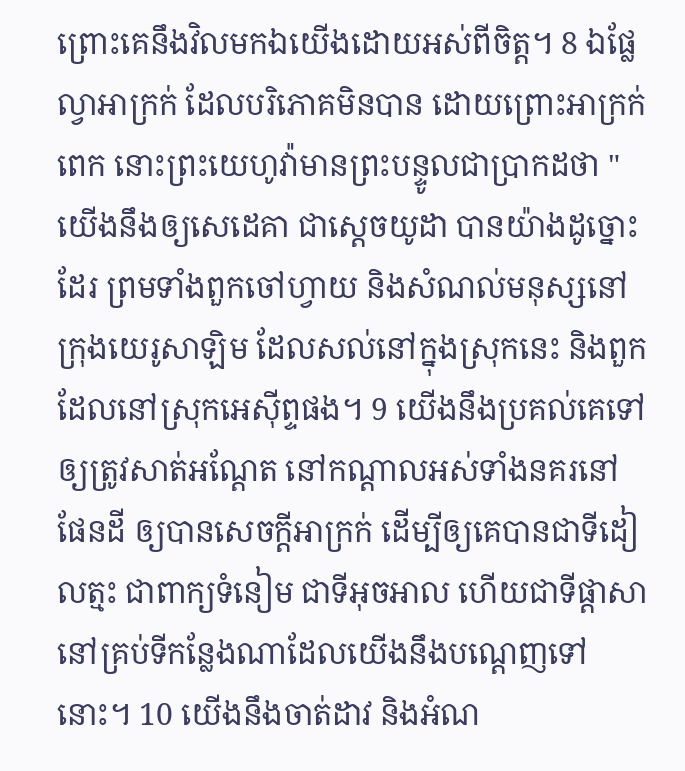ព្រោះគេនឹងវិលមកឯយើងដោយអស់ពីចិត្ត។ 8 ឯផ្លែល្វាអាក្រក់ ដែលបរិភោគមិនបាន ដោយព្រោះអាក្រក់ពេក នោះព្រះយេហូវ៉ាមានព្រះបន្ទូលជាប្រាកដថា "យើងនឹងឲ្យសេដេគា ជាស្តេចយូដា បានយ៉ាងដូច្នោះដែរ ព្រមទាំងពួកចៅហ្វាយ និងសំណល់មនុស្សនៅក្រុងយេរូសាឡិម ដែលសល់នៅក្នុងស្រុកនេះ និងពួកដែលនៅស្រុកអេស៊ីព្ទផង។ 9 យើងនឹងប្រគល់គេទៅឲ្យត្រូវសាត់អណ្តែត នៅកណ្ដាលអស់ទាំងនគរនៅផែនដី ឲ្យបានសេចក្ដីអាក្រក់ ដើម្បីឲ្យគេបានជាទីដៀលត្មះ ជាពាក្យទំនៀម ជាទីអុចអាល ហើយជាទីផ្ដាសា នៅគ្រប់ទីកន្លែងណាដែលយើងនឹងបណ្តេញទៅនោះ។ 10 យើងនឹងចាត់ដាវ និងអំណ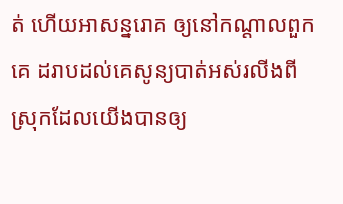ត់ ហើយអាសន្នរោគ ឲ្យនៅកណ្ដាលពួកគេ ដរាបដល់គេសូន្យបាត់អស់រលីងពីស្រុកដែលយើងបានឲ្យ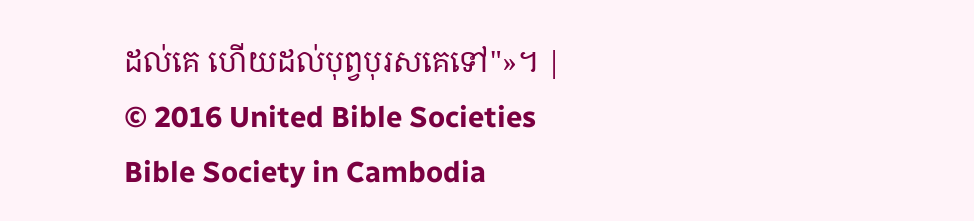ដល់គេ ហើយដល់បុព្វបុរសគេទៅ"»។ |
© 2016 United Bible Societies
Bible Society in Cambodia